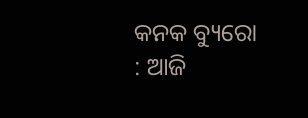କନକ ବ୍ୟୁରୋ : ଆଜି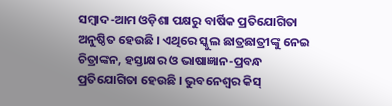ସମ୍ବାଦ-ଆମ ଓଡ଼ିଶା ପକ୍ଷରୁ ବାର୍ଷିକ ପ୍ରତିଯୋଗିତା ଅନୁଷ୍ଠିତ ହେଉଛି । ଏଥିରେ ସ୍କୁଲ ଛାତ୍ରଛାତ୍ରୀଙ୍କୁ ନେଇ ଚିତ୍ରାଙ୍କନ, ହସ୍ତାକ୍ଷର ଓ ଭାଷାଜ୍ଞାନ-ପ୍ରବନ୍ଧ ପ୍ରତିଯୋଗିତା ହେଉଛି । ଭୁବନେଶ୍ୱର କିସ୍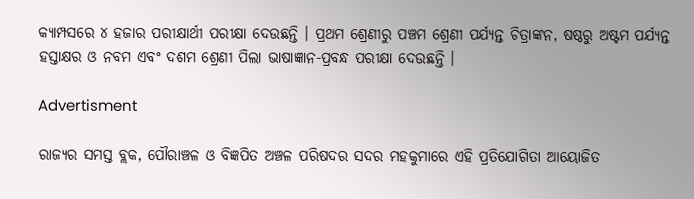କ୍ୟାମ୍ପସରେ ୪ ହଜାର ପରୀକ୍ଷାର୍ଥୀ ପରୀକ୍ଷା ଦେଉଛନ୍ତି । ପ୍ରଥମ ଶ୍ରେଣୀରୁ ପଞ୍ଚମ ଶ୍ରେଣୀ ପର୍ଯ୍ୟନ୍ତ ଚିତ୍ରାଙ୍କନ, ଷଷ୍ଠରୁ ଅଷ୍ଟମ ପର୍ଯ୍ୟନ୍ତ ହସ୍ତାକ୍ଷର ଓ ନବମ ଏବଂ ଦଶମ ଶ୍ରେଣୀ ପିଲା ଭାଷାଜ୍ଞାନ-ପ୍ରବନ୍ଧ ପରୀକ୍ଷା ଦେଉଛନ୍ତି ।

Advertisment

ରାଜ୍ୟର ସମସ୍ତ ବ୍ଲକ, ପୌରାଞ୍ଚଳ ଓ ବିଜ୍ଞପିତ ଅଞ୍ଚଳ ପରିଷଦର ସଦର ମହକୁମାରେ ଏହି ପ୍ରତିଯୋଗିତା ଆୟୋଜିତ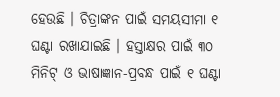ହେଉଛି । ଚିତ୍ରାଙ୍କନ ପାଇଁ ସମୟସୀମା ୧ ଘଣ୍ଟା ରଖାଯାଇଛି । ହସ୍ତାକ୍ଷର ପାଇଁ ୩୦ ମିନିଟ୍ ଓ ଭାଷାଜ୍ଞାନ-ପ୍ରବନ୍ଧ ପାଇଁ ୧ ଘଣ୍ଟା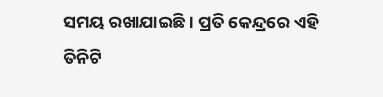ସମୟ ରଖାଯାଇଛି । ପ୍ରତି କେନ୍ଦ୍ରରେ ଏହି ତିନିଟି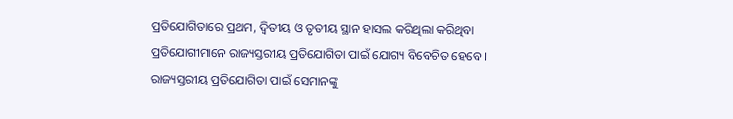ପ୍ରତିଯୋଗିତାରେ ପ୍ରଥମ, ଦ୍ୱିତୀୟ ଓ ତୃତୀୟ ସ୍ଥାନ ହାସଲ କରିଥିଲା କରିଥିବା ପ୍ରତିଯୋଗୀମାନେ ରାଜ୍ୟସ୍ତରୀୟ ପ୍ରତିଯୋଗିତା ପାଇଁ ଯୋଗ୍ୟ ବିବେଚିତ ହେବେ । ରାଜ୍ୟସ୍ତରୀୟ ପ୍ରତିଯୋଗିତା ପାଇଁ ସେମାନଙ୍କୁ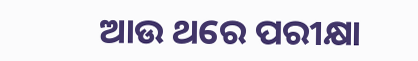ଆଉ ଥରେ ପରୀକ୍ଷା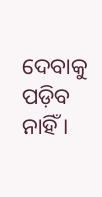ଦେବାକୁ ପଡ଼ିବ ନାହିଁ ।